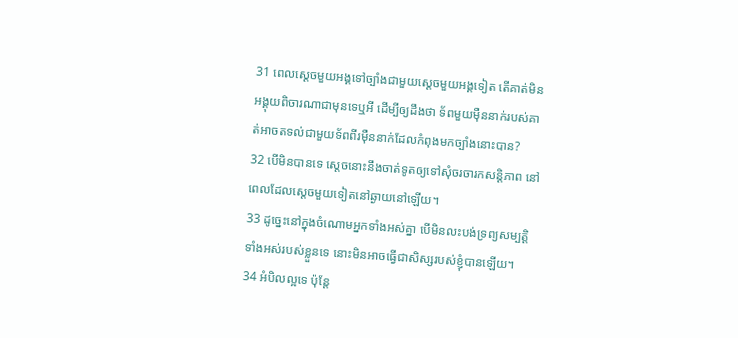31 ពេលស្ដេចមួយអង្គទៅច្បាំងជាមួយស្ដេចមួយអង្គទៀត តើគាត់មិនអង្គុយពិចារណាជាមុនទេឬអី ដើម្បីឲ្យដឹងថា ទ័ពមួយម៉ឺននាក់របស់គាត់អាចតទល់ជាមួយទ័ពពីរម៉ឺននាក់ដែលកំពុងមកច្បាំងនោះបាន?
32 បើមិនបានទេ ស្ដេចនោះនឹងចាត់ទូតឲ្យទៅសុំចរចារកសន្ដិភាព នៅពេលដែលស្ដេចមួយទៀតនៅឆ្ងាយនៅឡើយ។
33 ដូច្នេះនៅក្នុងចំណោមអ្នកទាំងអស់គ្នា បើមិនលះបង់ទ្រព្យសម្បត្ដិទាំងអស់របស់ខ្លួនទេ នោះមិនអាចធ្វើជាសិស្សរបស់ខ្ញុំបានឡើយ។
34 អំបិលល្អទេ ប៉ុន្ដែ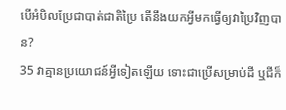បើអំបិលប្រែជាបាត់ជាតិប្រៃ តើនឹងយកអ្វីមកធ្វើឲ្យវាប្រៃវិញបាន?
35 វាគ្មានប្រយោជន៍អ្វីទៀតឡើយ ទោះជាប្រើសម្រាប់ដី ឬជីក៏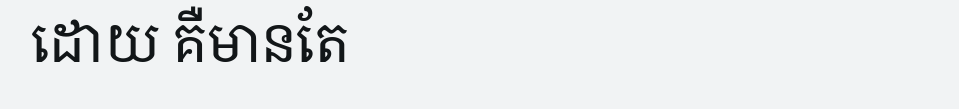ដោយ គឺមានតែ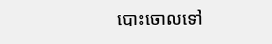បោះចោលទៅ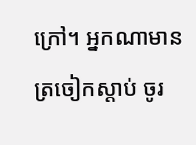ក្រៅ។ អ្នកណាមានត្រចៀកស្ដាប់ ចូរ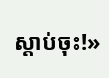ស្ដាប់ចុះ!»